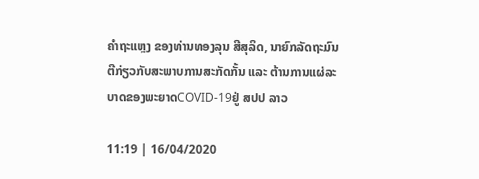ຄຳຖະແຫຼງ ຂອງທ່ານທອງລຸນ ສີສຸລິດ, ນາຍົກລັດຖະມົນຕີກ່ຽວກັບສະພາບການສະກັດກັ້ນ ແລະ ຕ້ານການແຜ່ລະບາດຂອງພະຍາດCOVID-19ຢູ່ ສປປ ລາວ

11:19 | 16/04/2020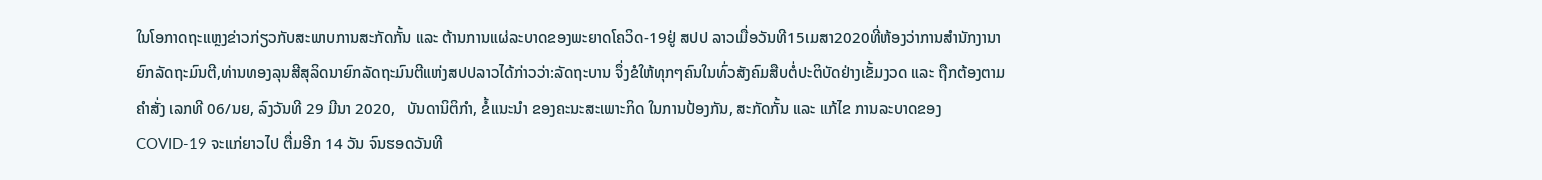ໃນໂອກາດຖະແຫຼງຂ່າວກ່ຽວກັບສະພາບການສະກັດກັ້ນ ແລະ ຕ້ານການແຜ່ລະບາດຂອງພະຍາດໂຄວິດ-19ຢູ່ ສປປ ລາວເມື່ອວັນທີ15ເມສາ2020ທີ່ຫ້ອງວ່າການສຳນັກງານາຍົກລັດຖະມົນຕີ,ທ່ານທອງລຸນສີສຸລິດນາຍົກລັດຖະມົນຕີແຫ່ງສປປລາວໄດ້ກ່າວວ່າ:ລັດຖະບານ ຈຶ່ງຂໍໃຫ້ທຸກໆຄົນໃນທົ່ວສັງຄົມສືບຕໍ່ປະຕິບັດຢ່າງເຂັ້ມງວດ ແລະ ຖືກຕ້ອງຕາມຄຳສັ່ງ ເລກທີ 06/ນຍ, ລົງວັນທີ 29 ມີນາ 2020,   ບັນດານິຕິກໍາ, ຂໍ້ແນະນໍາ ຂອງຄະນະສະເພາະກິດ ໃນການປ້ອງກັນ, ສະກັດກັ້ນ ແລະ ແກ້ໄຂ ການລະບາດຂອງ COVID-19 ຈະແກ່ຍາວໄປ ຕື່ມອີກ 14 ວັນ ຈົນຮອດວັນທີ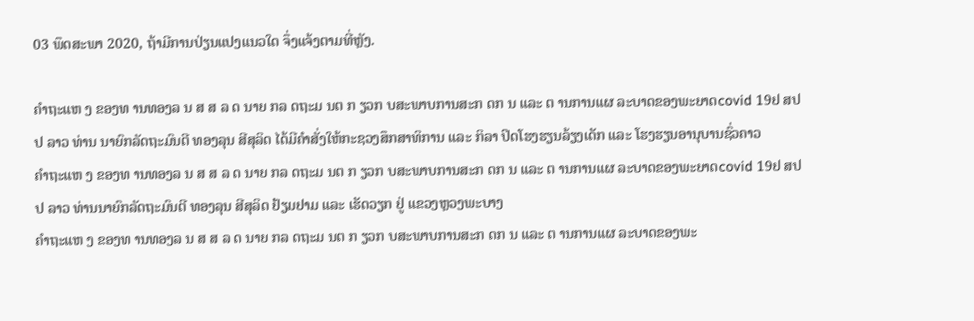03 ພຶດສະພາ 2020, ຖ້າມີການປ່ຽນແປງແນວໃດ ຈຶ່ງແຈ້ງຕາມທີ່ຫຼັງ.

ຄຳຖະແຫ ງ ຂອງທ ານທອງລ ນ ສ ສ ລ ດ ນາຍ ກລ ດຖະມ ນຕ ກ ຽວກ ບສະພາບການສະກ ດກ ນ ແລະ ຕ ານການແຜ ລະບາດຂອງພະຍາດcovid 19ຢ ສປປ ລາວ ທ່ານ ນາຍົກລັດຖະມົນຕີ ທອງລຸນ ສີສຸລິດ ໄດ້ມີຄຳສັ່ງໃຫ້ກະຊວງສຶກສາທິການ ແລະ ກິລາ ປິດໂຮງຮຽນລ້ຽງເດັກ ແລະ ໂຮງຮຽນອານຸບານຊົ່ວຄາວ
ຄຳຖະແຫ ງ ຂອງທ ານທອງລ ນ ສ ສ ລ ດ ນາຍ ກລ ດຖະມ ນຕ ກ ຽວກ ບສະພາບການສະກ ດກ ນ ແລະ ຕ ານການແຜ ລະບາດຂອງພະຍາດcovid 19ຢ ສປປ ລາວ ທ່ານນາຍົກລັດຖະມົນຕີ ທອງລຸນ ສີສຸລິດ ຢ້ຽມຢາມ ແລະ ເຮັດວຽກ ຢູ່ ແຂວງຫຼວງພະບາງ
ຄຳຖະແຫ ງ ຂອງທ ານທອງລ ນ ສ ສ ລ ດ ນາຍ ກລ ດຖະມ ນຕ ກ ຽວກ ບສະພາບການສະກ ດກ ນ ແລະ ຕ ານການແຜ ລະບາດຂອງພະ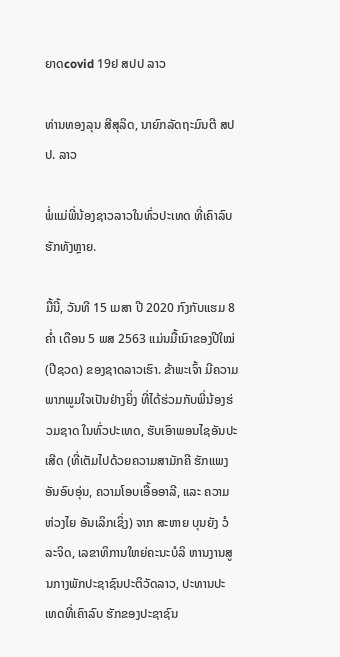ຍາດcovid 19ຢ ສປປ ລາວ

ທ່ານທອງລຸນ ສີສຸລິດ, ນາຍົກລັດຖະມົນຕີ ສປປ. ລາວ

ພໍ່ແມ່ພີ່ນ້ອງຊາວລາວໃນທົ່ວປະເທດ ທີ່ເຄົາລົບຮັກທັງຫຼາຍ.

ມື້ນີ້, ວັນທີ 15 ເມສາ ປີ 2020 ກົງກັບແຮມ 8ຄໍ່າ ເດືອນ 5 ພສ 2563 ແມ່ນມື້ເນົາຂອງປີໃໝ່ (ປີຊວດ) ຂອງຊາດລາວເຮົາ. ຂ້າພະເຈົ້າ ມີຄວາມພາກພູມໃຈເປັນຢ່າງຍິ່ງ ທີ່ໄດ້ຮ່ວມກັບພີ່ນ້ອງຮ່ວມຊາດ ໃນທົ່ວປະເທດ, ຮັບເອົາພອນໄຊອັນປະເສີດ (ທີ່ເຕັມໄປດ້ວຍຄວາມສາມັກຄີ ຮັກແພງອັນອົບອຸ່ນ, ຄວາມໂອບເອື້ອອາລີ, ແລະ ຄວາມຫ່ວງໄຍ ອັນເລິກເຊິ່ງ) ຈາກ ສະຫາຍ ບຸນຍັງ ວໍລະຈິດ, ເລຂາທິການໃຫຍ່ຄະນະບໍລິ ຫານງານສູນກາງພັກປະຊາຊົນປະຕິວັດລາວ, ປະທານປະເທດທີ່ເຄົາລົບ ຮັກຂອງປະຊາຊົນ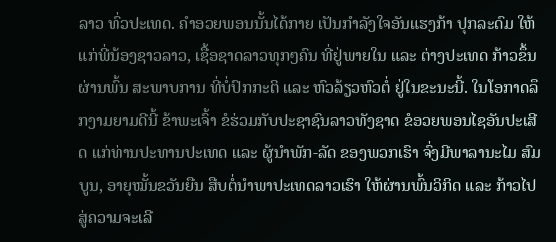ລາວ ທົ່ວປະເທດ. ຄຳອວຍພອນນັ້ນໄດ້ກາຍ ເປັນກຳລັງໃຈອັນແຮງກ້າ ປຸກລະດົມ ໃຫ້ແກ່ພີ່ນ້ອງຊາວລາວ, ເຊື້ອຊາດລາວທຸກໆຄົນ ທີ່ຢູ່ພາຍໃນ ແລະ ຕ່າງປະເທດ ກ້າວຂຶ້ນຜ່ານພົ້ນ ສະພາບການ ທີ່ບໍ່ປົກກະຕິ ແລະ ຫົວລ້ຽວຫົວຕໍ່ ຢູ່ໃນຂະນະນີ້. ໃນໂອກາດລຶກງາມຍາມດີນີ້ ຂ້າພະເຈົ້າ ຂໍຮ່ວມກັບປະຊາຊົນລາວທັງຊາດ ຂໍອວຍພອນໄຊອັນປະເສີດ ແກ່ທ່ານປະທານປະເທດ ແລະ ຜູ້ນຳພັກ-ລັດ ຂອງພວກເຮົາ ຈົ່ງມີພາລານະໄມ ສົມບູນ, ອາຍຸໝັ້ນຂວັນຍືນ ສືບຕໍ່ນໍາພາປະເທດລາວເຮົາ ໃຫ້ຜ່ານພົ້ນວິກິດ ແລະ ກ້າວໄປສູ່ຄວາມຈະເລີ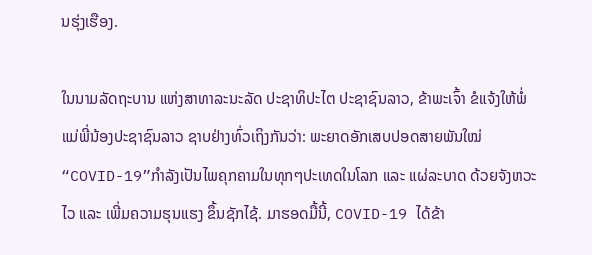ນຮຸ່ງເຮືອງ.

ໃນນາມລັດຖະບານ ແຫ່ງສາທາລະນະລັດ ປະຊາທິປະໄຕ ປະຊາຊົນລາວ, ຂ້າພະເຈົ້າ ຂໍແຈ້ງໃຫ້ພໍ່ແມ່ພີ່ນ້ອງປະຊາຊົນລາວ ຊາບຢ່າງທົ່ວເຖິງກັນວ່າ: ພະຍາດອັກເສບປອດສາຍພັນໃໝ່ “COVID-19”ກຳລັງເປັນໄພຄຸກຄາມໃນທຸກໆປະເທດໃນໂລກ ແລະ ແຜ່ລະບາດ ດ້ວຍຈັງຫວະໄວ ແລະ ເພີ່ມຄວາມຮຸນແຮງ ຂຶ້ນຊັກໄຊ້. ມາຮອດມື້ນີ້, COVID-19 ໄດ້ຂ້າ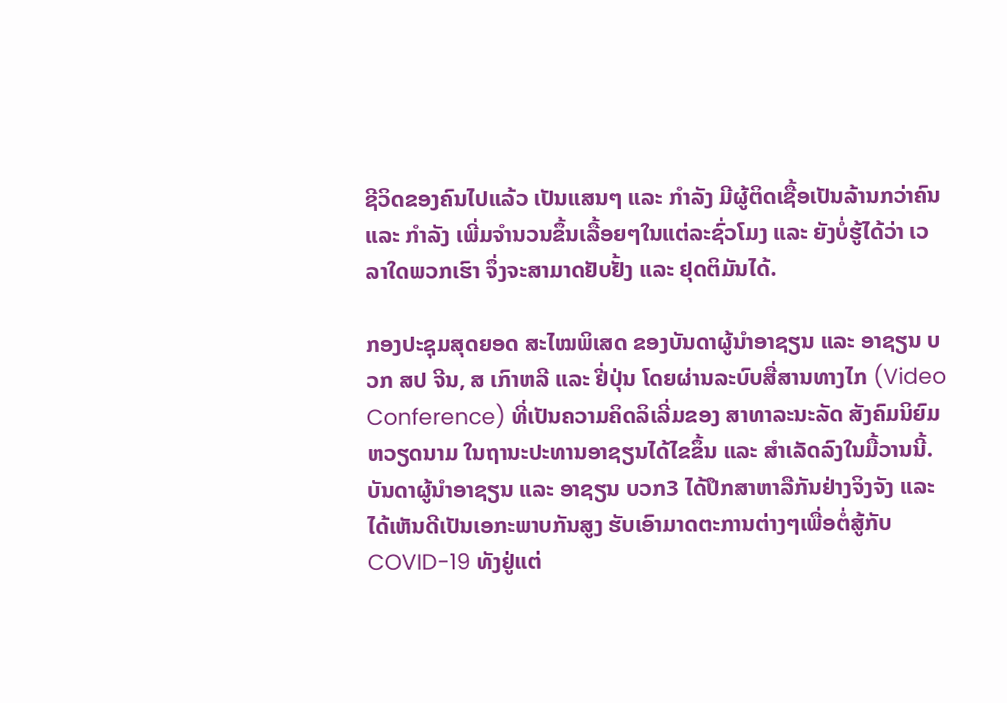ຊີວິດຂອງຄົນໄປແລ້ວ ເປັນແສນໆ ແລະ ກໍາລັງ ມີຜູ້ຕິດເຊື້ອເປັນລ້ານກວ່າຄົນ ແລະ ກຳລັງ ເພີ່ມຈຳນວນຂຶ້ນເລື້ອຍໆໃນແຕ່ລະຊົ່ວໂມງ ແລະ ຍັງບໍ່ຮູ້ໄດ້ວ່າ ເວລາໃດພວກເຮົາ ຈຶ່ງຈະສາມາດຢັບຢັ້ງ ແລະ ຢຸດຕິມັນໄດ້.

ກອງປະຊຸມສຸດຍອດ ສະໄໝພິເສດ ຂອງບັນດາຜູ້ນຳອາຊຽນ ແລະ ອາຊຽນ ບວກ ສປ ຈີນ, ສ ເກົາຫລີ ແລະ ຢີ່ປຸ່ນ ໂດຍຜ່ານລະບົບສື່ສານທາງໄກ (Video Conference) ທີ່ເປັນຄວາມຄິດລິເລີ່ມຂອງ ສາທາລະນະລັດ ສັງຄົມນິຍົມຫວຽດນາມ ໃນຖານະປະທານອາຊຽນໄດ້ໄຂຂຶ້ນ ແລະ ສໍາເລັດລົງໃນມື້ວານນີ້. ບັນດາຜູ້ນໍາອາຊຽນ ແລະ ອາຊຽນ ບວກ3 ໄດ້ປຶກສາຫາລືກັນຢ່າງຈິງຈັງ ແລະ ໄດ້ເຫັນດີເປັນເອກະພາບກັນສູງ ຮັບເອົາມາດຕະການຕ່າງໆເພື່ອຕໍ່ສູ້ກັບCOVID-19 ທັງຢູ່ແຕ່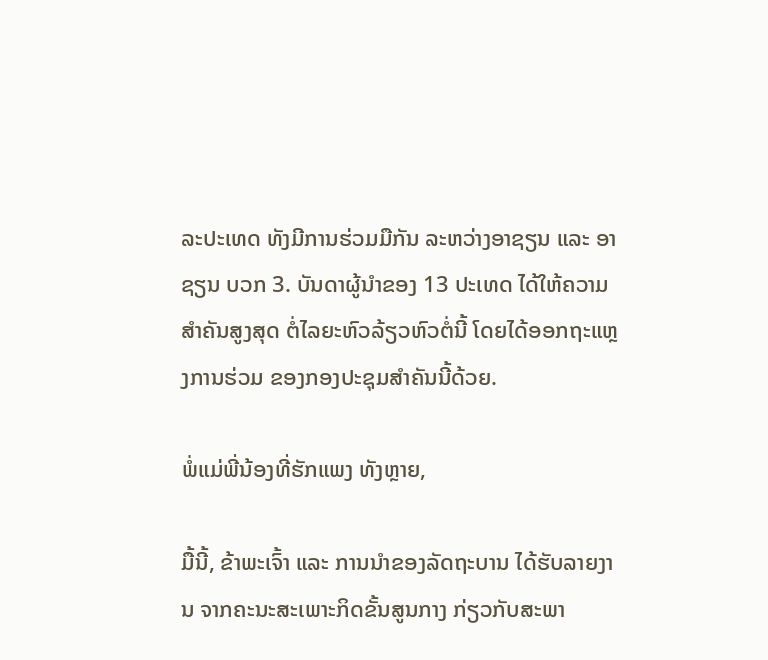ລະປະເທດ ທັງມີການຮ່ວມມືກັນ ລະຫວ່າງອາຊຽນ ແລະ ອາຊຽນ ບວກ 3. ບັນດາຜູ້ນຳຂອງ 13 ປະເທດ ໄດ້ໃຫ້ຄວາມສໍາຄັນສູງສຸດ ຕໍ່ໄລຍະຫົວລ້ຽວຫົວຕໍ່ນີ້ ໂດຍໄດ້ອອກຖະແຫຼງການຮ່ວມ ຂອງກອງປະຊຸມສໍາຄັນນີ້ດ້ວຍ.

ພໍ່ແມ່ພີ່ນ້ອງທີ່ຮັກແພງ ທັງຫຼາຍ,

ມື້ນີ້, ຂ້າພະເຈົ້າ ແລະ ການນຳຂອງລັດຖະບານ ໄດ້ຮັບລາຍງານ ຈາກຄະນະສະເພາະກິດຂັ້ນສູນກາງ ກ່ຽວກັບສະພາ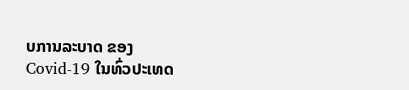ບການລະບາດ ຂອງ Covid-19 ໃນທົ່ວປະເທດ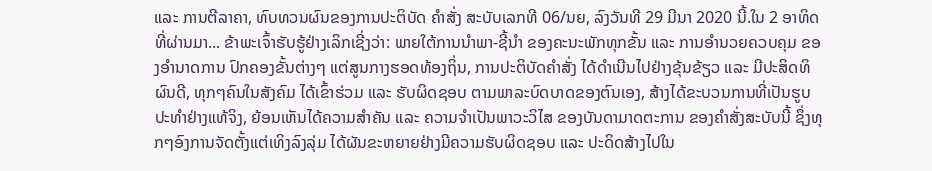ແລະ ການຕີລາຄາ, ທົບທວນຜົນຂອງການປະຕິບັດ ຄຳສັ່ງ ສະບັບເລກທີ 06/ນຍ, ລົງວັນທີ 29 ມີນາ 2020 ນີ້.ໃນ 2 ອາທິດທີ່ຜ່ານມາ... ຂ້າພະເຈົ້າຮັບຮູ້ຢ່າງເລິກເຊີ່ງວ່າ: ພາຍໃຕ້ການນຳພາ-ຊີ້ນຳ ຂອງຄະນະພັກທຸກຂັ້ນ ແລະ ການອໍານວຍຄວບຄຸມ ຂອງອໍານາດການ ປົກຄອງຂັ້ນຕ່າງໆ ແຕ່ສູນກາງຮອດທ້ອງຖິ່ນ, ການປະຕິບັດຄໍາສັ່ງ ໄດ້ດໍາເນີນໄປຢ່າງຂຸ້ນຂ້ຽວ ແລະ ມີປະສິດທິຜົນດີ, ທຸກໆຄົນໃນສັງຄົມ ໄດ້ເຂົ້າຮ່ວມ ແລະ ຮັບຜິດຊອບ ຕາມພາລະບົດບາດຂອງຕົນເອງ, ສ້າງໄດ້ຂະບວນການທີ່ເປັນຮູບ ປະທໍາຢ່າງແທ້ຈິງ, ຍ້ອນເຫັນໄດ້ຄວາມສໍາຄັນ ແລະ ຄວາມຈໍາເປັນພາວະວິໄສ ຂອງບັນດາມາດຕະການ ຂອງຄຳສັ່ງສະບັບນີ້ ຊຶ່ງທຸກໆອົງການຈັດຕັ້ງແຕ່ເທິງລົງລຸ່ມ ໄດ້ຜັນຂະຫຍາຍຢ່າງມີຄວາມຮັບຜິດຊອບ ແລະ ປະດິດສ້າງໄປໃນ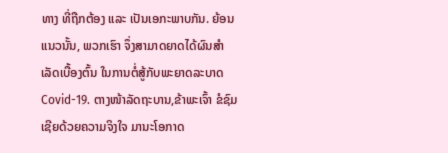ທາງ ທີ່ຖືກຕ້ອງ ແລະ ເປັນເອກະພາບກັນ. ຍ້ອນແນວນັ້ນ, ພວກເຮົາ ຈຶ່ງສາມາດຍາດໄດ້ຜົນສຳເລັດເບື້ອງຕົ້ນ ໃນການຕໍ່ສູ້ກັບພະຍາດລະບາດ Covid-19. ຕາງໜ້າລັດຖະບານ,ຂ້າພະເຈົ້າ ຂໍຊົມເຊີຍດ້ວຍຄວາມຈິງໃຈ ມານະໂອກາດ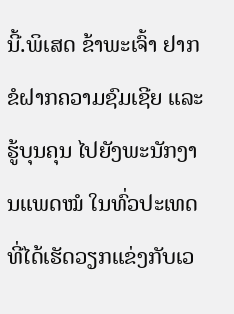ນີ້.ພິເສດ ຂ້າພະເຈົ້າ ຢາກຂໍຝາກຄວາມຊົມເຊີຍ ແລະ ຮູ້ບຸນຄຸນ ໄປຍັງພະນັກງານແພດໝໍ ໃນທົ່ວປະເທດ ທີ່ໄດ້ເຮັດວຽກແຂ່ງກັບເວ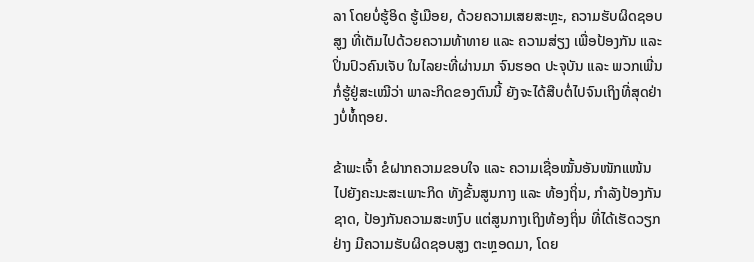ລາ ໂດຍບໍ່ຮູ້ອິດ ຮູ້ເມືອຍ, ດ້ວຍຄວາມເສຍສະຫຼະ, ຄວາມຮັບຜິດຊອບສູງ ທີ່ເຕັມໄປດ້ວຍຄວາມທ້າທາຍ ແລະ ຄວາມສ່ຽງ ເພື່ອປ້ອງກັນ ແລະ ປິ່ນປົວຄົນເຈັບ ໃນໄລຍະທີ່ຜ່ານມາ ຈົນຮອດ ປະຈຸບັນ ແລະ ພວກເພີ່ນກໍ່ຮູ້ຢູ່ສະເໝີວ່າ ພາລະກິດຂອງຕົນນີ້ ຍັງຈະໄດ້ສືບຕໍ່ໄປຈົນເຖິງທີ່ສຸດຢ່າງບໍ່ທໍ້ຖອຍ.

ຂ້າພະເຈົ້າ ຂໍຝາກຄວາມຂອບໃຈ ແລະ ຄວາມເຊື່ອໝັ້ນອັນໜັກແໜ້ນ ໄປຍັງຄະນະສະເພາະກິດ ທັງຂັ້ນສູນກາງ ແລະ ທ້ອງຖິ່ນ, ກຳລັງປ້ອງກັນຊາດ, ປ້ອງກັນຄວາມສະຫງົບ ແຕ່ສູນກາງເຖິງທ້ອງຖິ່ນ ທີ່ໄດ້ເຮັດວຽກຢ່າງ ມີຄວາມຮັບຜິດຊອບສູງ ຕະຫຼອດມາ, ໂດຍ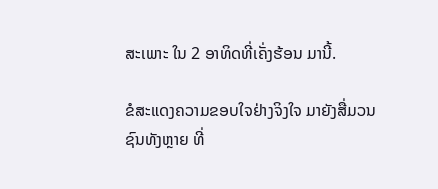ສະເພາະ ໃນ 2 ອາທິດທີ່ເຄັ່ງຮ້ອນ ມານີ້.

ຂໍສະແດງຄວາມຂອບໃຈຢ່າງຈິງໃຈ ມາຍັງສື່ມວນຊົນທັງຫຼາຍ ທີ່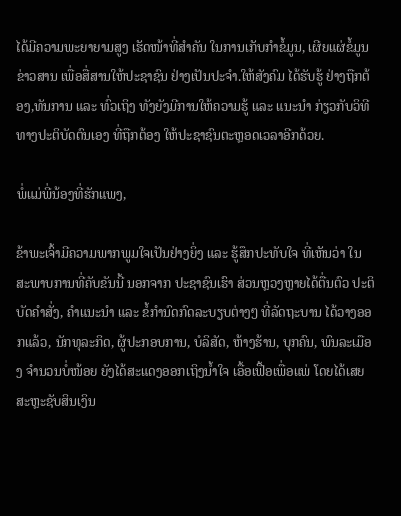ໄດ້ມີຄວາມພະຍາຍາມສູງ ເຮັດໜ້າທີ່ສຳຄັນ ໃນການເກັບກຳຂໍ້ມູນ, ເຜີຍແຜ່ຂໍ້ມູນຂ່າວສານ ເພື່ອສື່ສານໃຫ້ປະຊາຊົນ ຢ່າງເປັນປະຈຳ.ໃຫ້ສັງຄົມ ໄດ້ຮັບຮູ້ ຢ່າງຖືກຕ້ອງ,ທັນການ ແລະ ທົ່ວເຖິງ ທັງຍັງມີການໃຫ້ຄວາມຮູ້ ແລະ ແນະນຳ ກ່ຽວກັບວິທີທາງປະຕິບັດຕົນເອງ ທີ່ຖືກຕ້ອງ ໃຫ້ປະຊາຊົນຕະຫຼອດເວລາອີກດ້ວຍ.

ພໍ່ແມ່ພີ່ນ້ອງທີ່ຮັກແພງ,

ຂ້າພະເຈົ້າມີຄວາມພາກພູມໃຈເປັນຢ່າງຍິ່ງ ແລະ ຮູ້ສຶກປະທັບໃຈ ທີ່ເຫັນວ່າ ໃນສະພາບການທີ່ຄັບຂັນນີ້ ນອກຈາກ ປະຊາຊົນເຮົາ ສ່ວນຫຼວງຫຼາຍໄດ້ຕື່ນຕົວ ປະຕິບັດຄຳສັ່ງ, ຄຳແນະນຳ ແລະ ຂໍ້ກຳນົດກົດລະບຽບຕ່າງໆ ທີ່ລັດຖະບານ ໄດ້ວາງອອກແລ້ວ, ນັກທຸລະກິດ, ຜູ້ປະກອບການ, ບໍລິສັດ, ຫ້າງຮ້ານ, ບຸກຄົນ, ພົນລະເມືອງ ຈໍານວນບໍ່ໜ້ອຍ ຍັງໄດ້ສະແດງອອກເຖິງນ້ຳໃຈ ເອື້ອເຟື້ອເພື່ອແພ່ ໂດຍໄດ້ເສຍສະຫຼະຊັບສິນເງິນ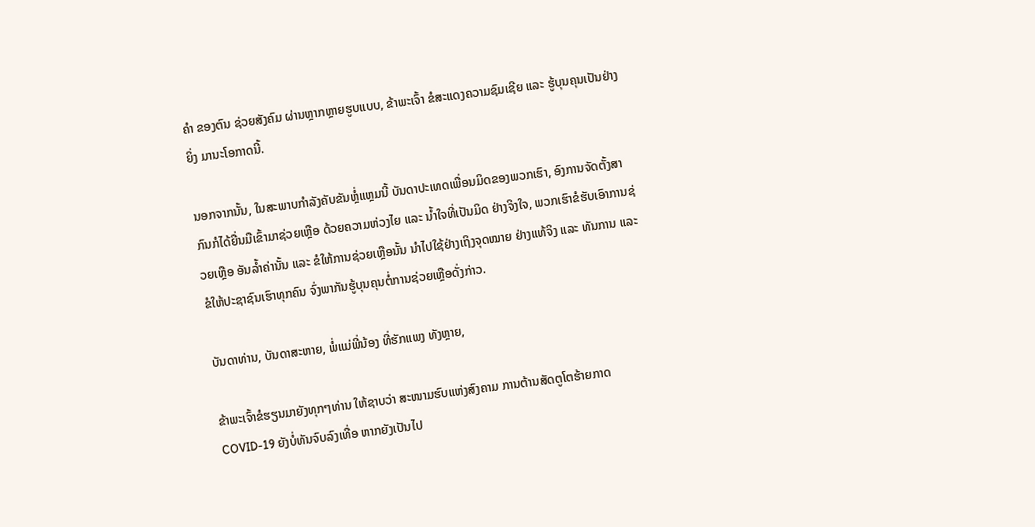ຄຳ ຂອງຕົນ ຊ່ວຍສັງຄົມ ຜ່ານຫຼາກຫຼາຍຮູບແບບ, ຂ້າພະເຈົ້າ ຂໍສະແດງຄວາມຊົມເຊີຍ ແລະ ຮູ້ບຸນຄຸນເປັນຢ່າງຍິ່ງ ມານະໂອກາດນີ້.

ນອກຈາກນັ້ນ, ໃນສະພາບກໍາລັງຄັບຂັນຫຼໍ່ແຫຼມນີ້ ບັນດາປະເທດເພື່ອນມິດຂອງພວກເຮົາ, ອົງການຈັດຕັ້ງສາກົນກໍໄດ້ຍື່ນມືເຂົ້າມາຊ່ວຍເຫຼືອ ດ້ວຍຄວາມຫ່ວງໄຍ ແລະ ນໍ້າໃຈທີ່ເປັນມິດ ຢ່າງຈິງໃຈ, ພວກເຮົາຂໍຮັບເອົາການຊ່ວຍເຫຼືອ ອັນລໍ້າຄ່ານັ້ນ ແລະ ຂໍໃຫ້ການຊ່ວຍເຫຼືອນັ້ນ ນຳໄປໃຊ້ຢ່າງເຖິງຈຸດໝາຍ ຢ່າງແທ້ຈິງ ແລະ ທັນການ ແລະ ຂໍໃຫ້ປະຊາຊົນເຮົາທຸກຄົນ ຈົ່ງພາກັນຮູ້ບຸນຄຸນຕໍ່ການຊ່ວຍເຫຼືອດັ່ງກ່າວ.

ບັນດາທ່ານ, ບັນດາສະຫາຍ, ພໍ່ແມ່ພີ່ນ້ອງ ທີ່ຮັກແພງ ທັງຫຼາຍ,

ຂ້າພະເຈົ້າຂໍຮຽນມາຍັງທຸກໆທ່ານ ໃຫ້ຊາບວ່າ ສະໜາມຮົບແຫ່ງສົງຄາມ ການຕ້ານສັດຕູໂຕຮ້າຍກາດ COVID-19 ຍັງບໍ່ທັນຈົບລົງເທື່ອ ຫາກຍັງເປັນໄປ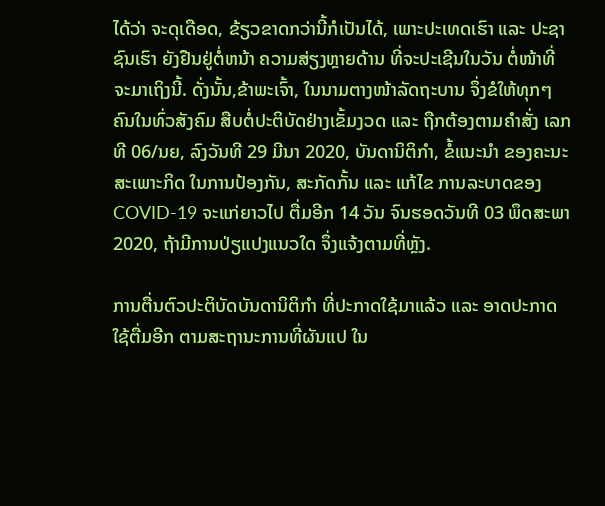ໄດ້ວ່າ ຈະດຸເດືອດ, ຂ້ຽວຂາດກວ່ານີ້ກໍເປັນໄດ້, ເພາະປະເທດເຮົາ ແລະ ປະຊາຊົນເຮົາ ຍັງຢືນຢູ່ຕໍ່ຫນ້າ ຄວາມສ່ຽງຫຼາຍດ້ານ ທີ່ຈະປະເຊີນໃນວັນ ຕໍ່ໜ້າທີ່ຈະມາເຖິງນີ້. ດັ່ງນັ້ນ,ຂ້າພະເຈົ້າ, ໃນນາມຕາງໜ້າລັດຖະບານ ຈຶ່ງຂໍໃຫ້ທຸກໆຄົນໃນທົ່ວສັງຄົມ ສືບຕໍ່ປະຕິບັດຢ່າງເຂັ້ມງວດ ແລະ ຖືກຕ້ອງຕາມຄຳສັ່ງ ເລກທີ 06/ນຍ, ລົງວັນທີ 29 ມີນາ 2020, ບັນດານິຕິກໍາ, ຂໍ້ແນະນໍາ ຂອງຄະນະສະເພາະກິດ ໃນການປ້ອງກັນ, ສະກັດກັ້ນ ແລະ ແກ້ໄຂ ການລະບາດຂອງ COVID-19 ຈະແກ່ຍາວໄປ ຕື່ມອີກ 14 ວັນ ຈົນຮອດວັນທີ 03 ພຶດສະພາ 2020, ຖ້າມີການປ່ຽແປງແນວໃດ ຈຶ່ງແຈ້ງຕາມທີ່ຫຼັງ.

ການຕື່ນຕົວປະຕິບັດບັນດານິຕິກຳ ທີ່ປະກາດໃຊ້ມາແລ້ວ ແລະ ອາດປະກາດໃຊ້ຕື່ມອີກ ຕາມສະຖານະການທີ່ຜັນແປ ໃນ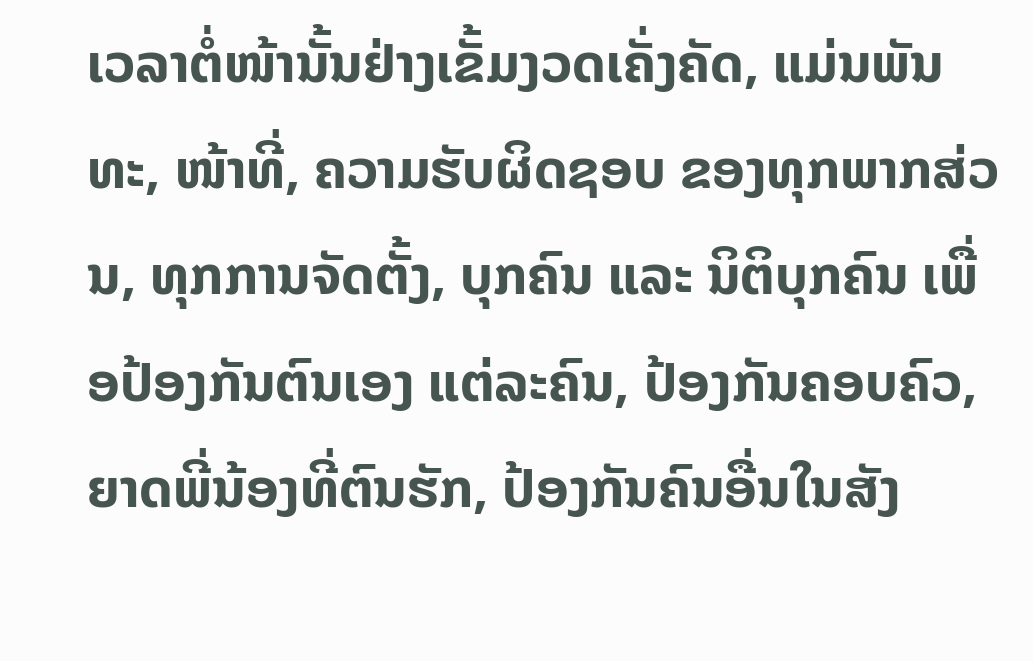ເວລາຕໍ່ໜ້ານັ້ນຢ່າງເຂັ້ມງວດເຄັ່ງຄັດ, ແມ່ນພັນທະ, ໜ້າທີ່, ຄວາມຮັບຜິດຊອບ ຂອງທຸກພາກສ່ວນ, ທຸກການຈັດຕັ້ງ, ບຸກຄົນ ແລະ ນິຕິບຸກຄົນ ເພື່ອປ້ອງກັນຕົນເອງ ແຕ່ລະຄົນ, ປ້ອງກັນຄອບຄົວ, ຍາດພີ່ນ້ອງທີ່ຕົນຮັກ, ປ້ອງກັນຄົນອື່ນໃນສັງ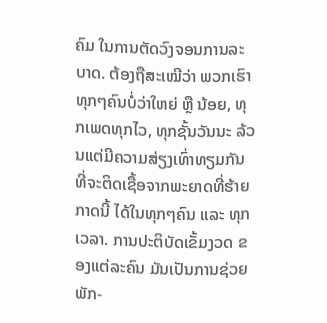ຄົມ ໃນການຕັດວົງຈອນການລະບາດ. ຕ້ອງຖືສະເໝີວ່າ ພວກເຮົາທຸກໆຄົນບໍ່ວ່າໃຫຍ່ ຫຼື ນ້ອຍ, ທຸກເພດທຸກໄວ, ທຸກຊັ້ນວັນນະ ລ້ວນແຕ່ມີຄວາມສ່ຽງເທົ່າທຽມກັນ ທີ່ຈະຕິດເຊື້ອຈາກພະຍາດທີ່ຮ້າຍກາດນີ້ ໄດ້ໃນທຸກໆຄົນ ແລະ ທຸກເວລາ. ການປະຕິບັດເຂັ້ມງວດ ຂອງແຕ່ລະຄົນ ມັນເປັນການຊ່ວຍ ພັກ-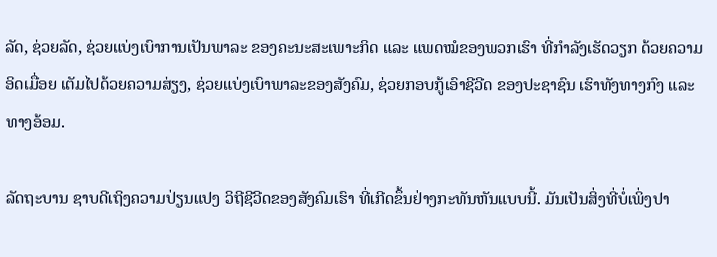ລັດ, ຊ່ວຍລັດ, ຊ່ວຍແບ່ງເບົາການເປັນພາລະ ຂອງຄະນະສະເພາະກິດ ແລະ ແພດໝໍຂອງພວກເຮົາ ທີ່ກໍາລັງເຮັດວຽກ ດ້ວຍຄວາມອິດເມື່ອຍ ເຕັມໄປດ້ວຍຄວາມສ່ຽງ, ຊ່ວຍແບ່ງເບົາພາລະຂອງສັງຄົມ, ຊ່ວຍກອບກູ້ເອົາຊີວີດ ຂອງປະຊາຊົນ ເຮົາທັງທາງກົງ ແລະ ທາງອ້ອມ.

ລັດຖະບານ ຊາບດີເຖິງຄວາມປ່ຽນແປງ ວິຖີຊີວີດຂອງສັງຄົມເຮົາ ທີ່ເກີດຂຶ້ນຢ່າງກະທັນຫັນແບບນີ້. ມັນເປັນສິ່ງທີ່ບໍ່ເພິ່ງປາ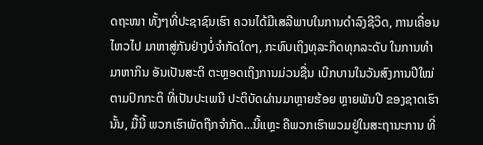ດຖະໜາ ທັ້ງໆທີ່ປະຊາຊົນເຮົາ ຄວນໄດ້ມີເສລີພາບໃນການດຳລົງຊີວິດ, ການເຄື່ອນໄຫວໄປ ມາຫາສູ່ກັນຢ່າງບໍ່ຈຳກັດໃດໆ, ກະທົບເຖິງທຸລະກິດທຸກລະດັບ ໃນການທຳມາຫາກິນ ອັນເປັນສະຕິ ຕະຫຼອດເຖິງການມ່ວນຊື່ນ ເບີກບານໃນວັນສົງການປີໃໝ່ ຕາມປົກກະຕິ ທີ່ເປັນປະເພນີ ປະຕິບັດຜ່ານມາຫຼາຍຮ້ອຍ ຫຼາຍພັນປີ ຂອງຊາດເຮົານັ້ນ, ມື້ນີ້ ພວກເຮົາພັດຖືກຈຳກັດ...ນີ້ແຫຼະ ຄືພວກເຮົາພວມຢູ່ໃນສະຖານະການ ທີ່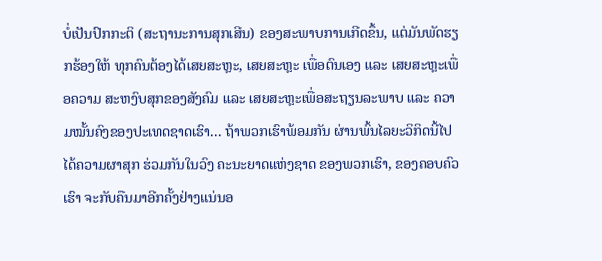ບໍ່ເປັນປົກກະຕິ (ສະຖານະການສຸກເສີນ) ຂອງສະພາບການເກີດຂຶ້ນ, ແຕ່ມັນພັດຮຽກຮ້ອງໃຫ້ ທຸກຄົນຕ້ອງໄດ້ເສຍສະຫຼະ, ເສຍສະຫຼະ ເພື່ອຕົນເອງ ແລະ ເສຍສະຫຼະເພື່ອຄວາມ ສະຫງົບສຸກຂອງສັງຄົມ ແລະ ເສຍສະຫຼະເພື່ອສະຖຽນລະພາບ ແລະ ຄວາມໝັ້ນຄົງຂອງປະເທດຊາດເຮົາ... ຖ້າພວກເຮົາພ້ອມກັນ ຜ່ານພົ້ນໄລຍະວິກິດນີ້ໄປ ໄດ້ຄວາມຜາສຸກ ຮ່ວມກັນໃນວົງ ຄະນະຍາດແຫ່ງຊາດ ຂອງພວກເຮົາ, ຂອງຄອບຄົວເຮົາ ຈະກັບຄືນມາອີກຄັ້ງຢ່າງແນ່ນອ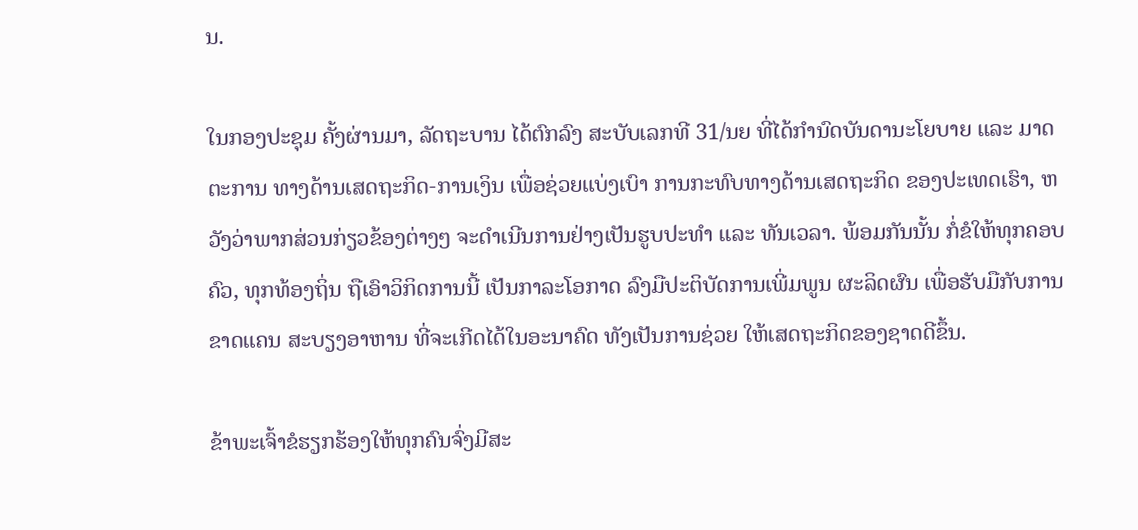ນ.

ໃນກອງປະຊຸມ ຄັ້ງຜ່ານມາ, ລັດຖະບານ ໄດ້ຕົກລົງ ສະບັບເລກທີ 31/ນຍ ທີ່ໄດ້ກຳນົດບັນດານະໂຍບາຍ ແລະ ມາດຕະການ ທາງດ້ານເສດຖະກິດ-ການເງິນ ເພື່ອຊ່ວຍແບ່ງເບົາ ການກະທົບທາງດ້ານເສດຖະກິດ ຂອງປະເທດເຮົາ, ຫວັງວ່າພາກສ່ວນກ່ຽວຂ້ອງຕ່າງໆ ຈະດຳເນີນການຢ່າງເປັນຮູບປະທຳ ແລະ ທັນເວລາ. ພ້ອມກັນນັ້ນ ກໍ່ຂໍໃຫ້ທຸກຄອບຄົວ, ທຸກທ້ອງຖິ່ນ ຖືເອົາວິກິດການນີ້ ເປັນກາລະໂອກາດ ລົງມືປະຕິບັດການເພີ່ມພູນ ຜະລິດຜົນ ເພື່ອຮັບມືກັບການຂາດແຄນ ສະບຽງອາຫານ ທີ່ຈະເກີດໄດ້ໃນອະນາຄົດ ທັງເປັນການຊ່ວຍ ໃຫ້ເສດຖະກິດຂອງຊາດດີຂຶ້ນ.

ຂ້າພະເຈົ້າຂໍຮຽກຮ້ອງໃຫ້ທຸກຄົນຈົ່ງມີສະ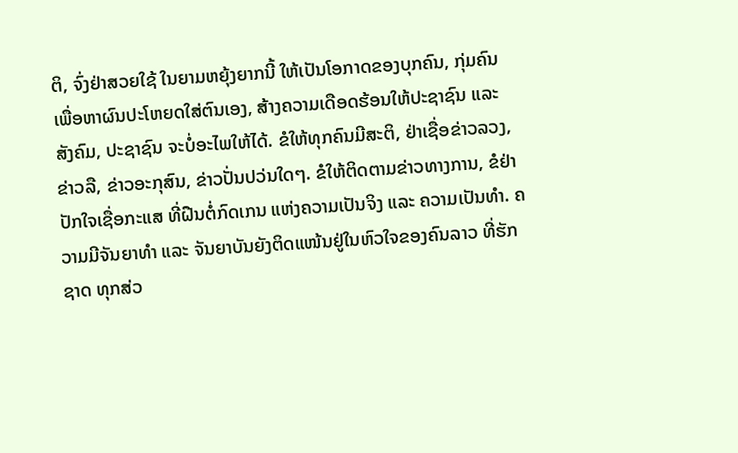ຕິ, ຈົ່ງຢ່າສວຍໃຊ້ ໃນຍາມຫຍຸ້ງຍາກນີ້ ໃຫ້ເປັນໂອກາດຂອງບຸກຄົນ, ກຸ່ມຄົນ ເພື່ອຫາຜົນປະໂຫຍດໃສ່ຕົນເອງ, ສ້າງຄວາມເດືອດຮ້ອນໃຫ້ປະຊາຊົນ ແລະ ສັງຄົມ, ປະຊາຊົນ ຈະບໍ່ອະໄພໃຫ້ໄດ້. ຂໍໃຫ້ທຸກຄົນມີສະຕິ, ຢ່າເຊື່ອຂ່າວລວງ, ຂ່າວລື, ຂ່າວອະກຸສົນ, ຂ່າວປັ່ນປວ່ນໃດໆ. ຂໍໃຫ້ຕິດຕາມຂ່າວທາງການ, ຂໍຢ່າປັກໃຈເຊື່ອກະແສ ທີ່ຝືນຕໍ່ກົດເກນ ແຫ່ງຄວາມເປັນຈິງ ແລະ ຄວາມເປັນທຳ. ຄວາມມີຈັນຍາທຳ ແລະ ຈັນຍາບັນຍັງຕິດແໜ້ນຢູ່ໃນຫົວໃຈຂອງຄົນລາວ ທີ່ຮັກຊາດ ທຸກສ່ວ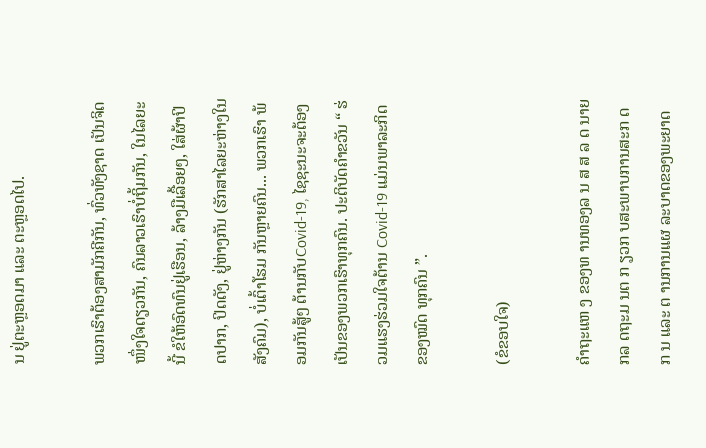ນ ຢູ່ຕະຫຼອດມາ ແລະ ຕະຫຼອດໄປ.

ພວກເຮົາຕ້ອງສາມັກຄີກັນ, ທົ່ວທັງຊາດ ເປັນຈິດໜຶ່ງໃຈດຽວກັນ, ຄົນລາວເຮົາບໍ່ຖິ້ມກັນ, ໃນໄລຍະນີ້ ຂໍໃຫ້ອົດທົນຢູ່ເຮືອນ, ລ້າງມືເລື້ອຍໆ, ໃສ່ຜ້າປິດປາກ, ປິດດັງ, ຢູ່ຫ່າງກັນ (ຮັກສາໄລຍະຫ່າງໃນສັງຄົມ), ບໍ່ເຕົ້າໂຮມ ກັນຫຼາຍຄົນ... ພວກເຮົາ ພ້ອມກັນສູ້ໆ ຕ້ານກັບCovid-19, ໄຊຊະນະຈະຕ້ອງເປັນຂອງພວກເຮົາທຸກຄົນ. ປະຕິບັດຄຳຂວັນ “ ຮ່ວມແຮງຮ່ວມໃຈຕ້ານ Covid-19 ແມ່ນພາລະກິດຂອງໝົດ ທຸກຄົນ ”.

(ຂໍຂອບໃຈ)

ຄຳຖະແຫ ງ ຂອງທ ານທອງລ ນ ສ ສ ລ ດ ນາຍ ກລ ດຖະມ ນຕ ກ ຽວກ ບສະພາບການສະກ ດກ ນ ແລະ ຕ ານການແຜ ລະບາດຂອງພະຍາດ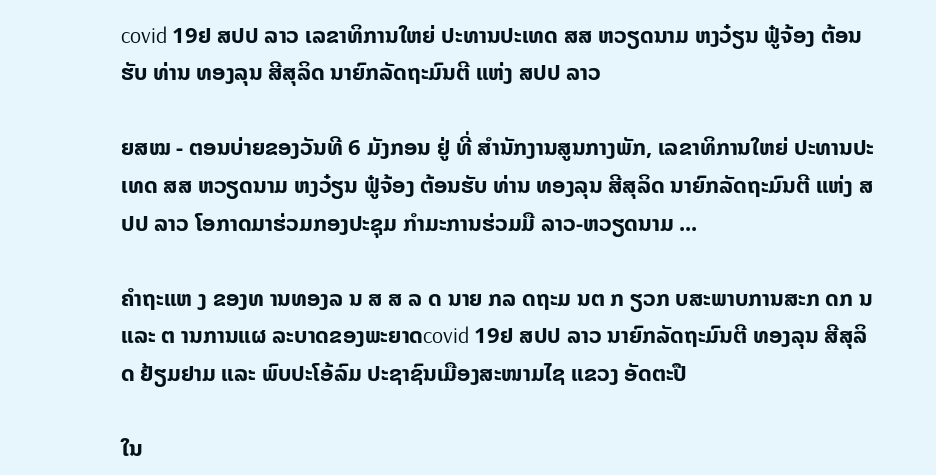covid 19ຢ ສປປ ລາວ ເລຂາທິການໃຫຍ່ ປະທານປະເທດ ສສ ຫວຽດນາມ ຫງວ໋ຽນ ຟູ໋ຈ້ອງ ຕ້ອນຮັບ ທ່ານ ທອງລຸນ ສີສຸລິດ ນາຍົກລັດຖະມົນຕີ ແຫ່ງ ສປປ ລາວ

ຍສໝ - ຕອນບ່າຍຂອງວັນທີ 6 ມັງກອນ ຢູ່ ທີ່ ສຳນັກງານສູນກາງພັກ, ເລຂາທິການໃຫຍ່ ປະທານປະເທດ ສສ ຫວຽດນາມ ຫງວ໋ຽນ ຟູ໋ຈ້ອງ ຕ້ອນຮັບ ທ່ານ ທອງລຸນ ສີສຸລິດ ນາຍົກລັດຖະມົນຕີ ແຫ່ງ ສປປ ລາວ ໂອກາດມາຮ່ວມກອງປະຊຸມ ກຳມະການຮ່ວມມື ລາວ-ຫວຽດນາມ ...

ຄຳຖະແຫ ງ ຂອງທ ານທອງລ ນ ສ ສ ລ ດ ນາຍ ກລ ດຖະມ ນຕ ກ ຽວກ ບສະພາບການສະກ ດກ ນ ແລະ ຕ ານການແຜ ລະບາດຂອງພະຍາດcovid 19ຢ ສປປ ລາວ ນາຍົກລັດຖະມົນຕີ ທອງລຸນ ສີສຸລິດ ຢ້ຽມຢາມ ແລະ ພົບປະໂອ້ລົມ ປະຊາຊົນເມືອງສະໜາມໄຊ ແຂວງ ອັດຕະປື

ໃນ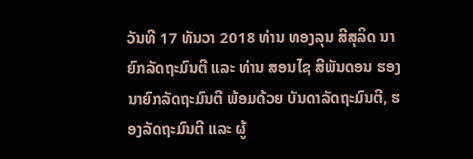ວັນທີ 17 ທັນວາ 2018 ທ່ານ ທອງລຸນ ສີສຸລິດ ນາຍົກລັດຖະມົນຕີ ແລະ ທ່ານ ສອນໄຊ ສີພັນດອນ ຮອງນາຍົກລັດຖະມົນຕີ ພ້ອມດ້ວຍ ບັນດາລັດຖະມົນຕີ, ຮອງລັດຖະມົນຕີ ແລະ ຜູ້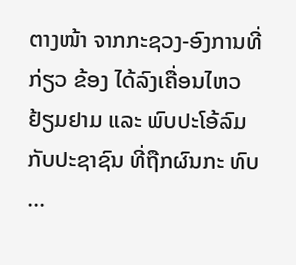ຕາງໜ້າ ຈາກກະຊວງ-ອົງການທີ່ກ່ຽວ ຂ້ອງ ໄດ້ລົງເຄື່ອນໄຫວຢ້ຽມຢາມ ແລະ ພົບປະໂອ້ລົມກັບປະຊາຊົນ ທີ່ຖືກຜົນກະ ທົບ ...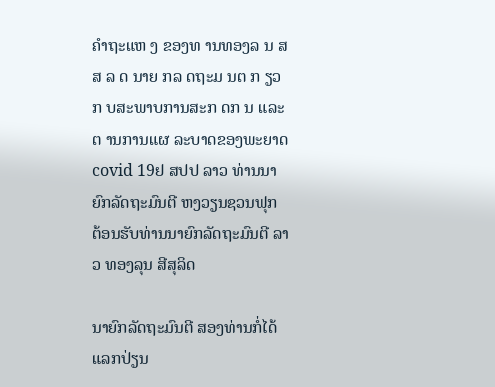ຄຳຖະແຫ ງ ຂອງທ ານທອງລ ນ ສ ສ ລ ດ ນາຍ ກລ ດຖະມ ນຕ ກ ຽວກ ບສະພາບການສະກ ດກ ນ ແລະ ຕ ານການແຜ ລະບາດຂອງພະຍາດcovid 19ຢ ສປປ ລາວ ທ່ານນາຍົກລັດຖະມົນຕີ ຫງວຽນຊວນຟຸກ ຕ້ອນຮັບທ່ານນາຍົກລັດຖະມົນຕີ ລາວ ທອງລຸນ ສີສຸລິດ

ນາຍົກລັດຖະມົນຕີ ສອງທ່ານກໍ່ໄດ້ແລກປ່ຽນ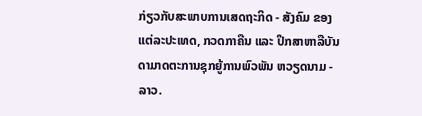ກ່ຽວກັບສະພາບການເສດຖະກິດ - ສັງຄົມ ຂອງແຕ່ລະປະເທດ, ກວດກາຄືນ ແລະ ປຶກສາຫາລືບັນດາມາດຕະການຊຸກຍູ້ການພົວພັນ ຫວຽດນາມ - ລາວ.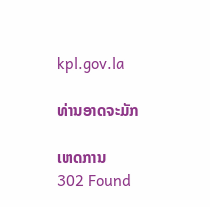kpl.gov.la

ທ່ານອາດຈະມັກ

ເຫດການ
302 Found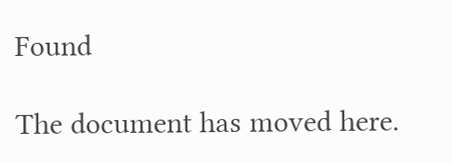Found

The document has moved here.